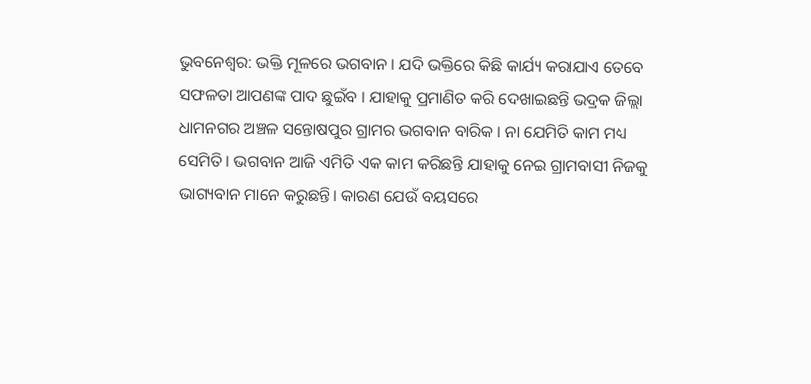ଭୁବନେଶ୍ୱର: ଭକ୍ତି ମୂଳରେ ଭଗବାନ । ଯଦି ଭକ୍ତିରେ କିଛି କାର୍ଯ୍ୟ କରାଯାଏ ତେବେ ସଫଳତା ଆପଣଙ୍କ ପାଦ ଛୁଇଁବ । ଯାହାକୁ ପ୍ରମାଣିତ କରି ଦେଖାଇଛନ୍ତି ଭଦ୍ରକ ଜିଲ୍ଲା ଧାମନଗର ଅଞ୍ଚଳ ସନ୍ତୋଷପୁର ଗ୍ରାମର ଭଗବାନ ବାରିକ । ନା ଯେମିତି କାମ ମଧ୍ୟ ସେମିତି । ଭଗବାନ ଆଜି ଏମିତି ଏକ କାମ କରିଛନ୍ତି ଯାହାକୁ ନେଇ ଗ୍ରାମବାସୀ ନିଜକୁ ଭାଗ୍ୟବାନ ମାନେ କରୁଛନ୍ତି। କାରଣ ଯେଉଁ ବୟସରେ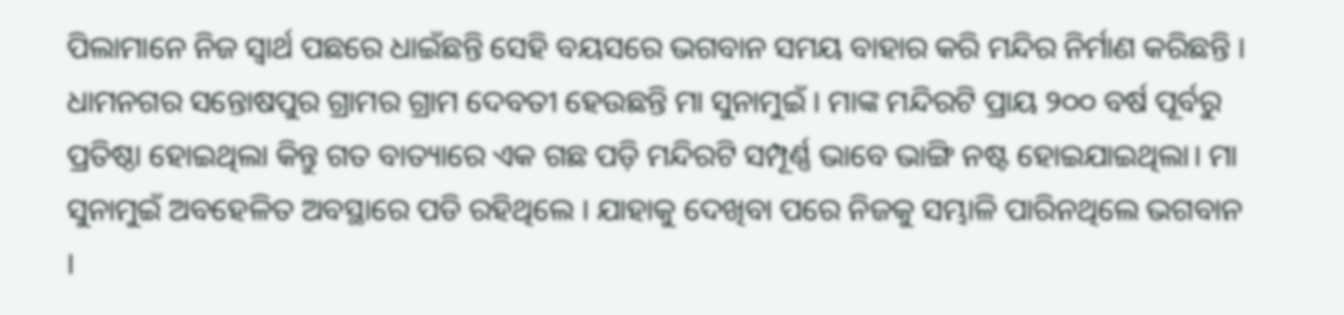ପିଲାମାନେ ନିଜ ସ୍ୱାର୍ଥ ପଛରେ ଧାଇଁଛନ୍ତି ସେହି ବୟସରେ ଭଗବାନ ସମୟ ବାହାର କରି ମନ୍ଦିର ନିର୍ମାଣ କରିଛନ୍ତି ।
ଧାମନଗର ସନ୍ତୋଷପୁର ଗ୍ରାମର ଗ୍ରାମ ଦେବତୀ ହେଉଛନ୍ତି ମା ସୁନାମୁଇଁ । ମାଙ୍କ ମନ୍ଦିରଟି ପ୍ରାୟ ୨୦୦ ବର୍ଷ ପୂର୍ବରୁ ପ୍ରତିଷ୍ଠା ହୋଇଥିଲା କିନ୍ତୁ ଗତ ବାତ୍ୟାରେ ଏକ ଗଛ ପଡ଼ି ମନ୍ଦିରଟି ସମ୍ପୂର୍ଣ୍ଣ ଭାବେ ଭାଙ୍ଗି ନଷ୍ଟ ହୋଇଯାଇଥିଲା। ମା ସୁନାମୁଇଁ ଅବହେଳିତ ଅବସ୍ଥାରେ ପଡି ରହିଥିଲେ । ଯାହାକୁ ଦେଖିବା ପରେ ନିଜକୁ ସମ୍ଭାଳି ପାରିନଥିଲେ ଭଗବାନ ।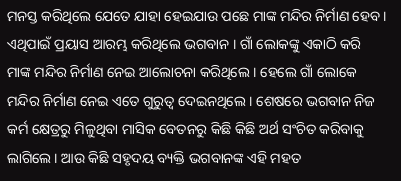ମନସ୍ତ କରିଥିଲେ ଯେତେ ଯାହା ହେଇଯାଉ ପଛେ ମାଙ୍କ ମନ୍ଦିର ନିର୍ମାଣ ହେବ । ଏଥିପାଇଁ ପ୍ରୟାସ ଆରମ୍ଭ କରିଥିଲେ ଭଗବାନ । ଗାଁ ଲୋକଙ୍କୁ ଏକାଠି କରି ମାଙ୍କ ମନ୍ଦିର ନିର୍ମାଣ ନେଇ ଆଲୋଚନା କରିଥିଲେ । ହେଲେ ଗାଁ ଲୋକେ ମନ୍ଦିର ନିର୍ମାଣ ନେଇ ଏତେ ଗୁରୁତ୍ୱ ଦେଇନଥିଲେ । ଶେଷରେ ଭଗବାନ ନିଜ କର୍ମ କ୍ଷେତ୍ରରୁ ମିଳୁଥିବା ମାସିକ ବେତନରୁ କିଛି କିଛି ଅର୍ଥ ସଂଚିତ କରିବାକୁ ଲାଗିଲେ। ଆଉ କିଛି ସହୃଦୟ ବ୍ୟକ୍ତି ଭଗବାନଙ୍କ ଏହି ମହତ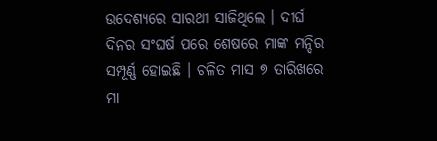ଉଦେଶ୍ୟରେ ସାରଥୀ ସାଜିଥିଲେ । ଦୀର୍ଘ ଦିନର ସଂଘର୍ଷ ପରେ ଶେଷରେ ମାଙ୍କ ମନ୍ଦିର ସମ୍ପୂର୍ଣ୍ଣ ହୋଇଛି । ଚଳିତ ମାସ ୭ ତାରିଖରେ ମା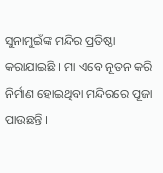ସୁନାମୁଇଁଙ୍କ ମନ୍ଦିର ପ୍ରତିଷ୍ଠା କରାଯାଇଛି । ମା ଏବେ ନୂତନ କରି ନିର୍ମାଣ ହୋଇଥିବା ମନ୍ଦିରରେ ପୂଜା ପାଉଛନ୍ତି ।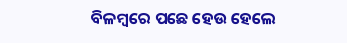ବିଳମ୍ବରେ ପଛେ ହେଉ ହେଲେ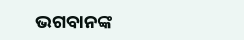ଭଗବାନଙ୍କ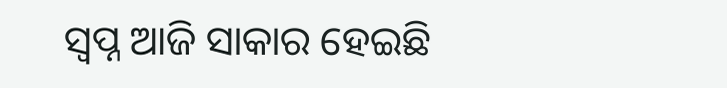ସ୍ବପ୍ନ ଆଜି ସାକାର ହେଇଛି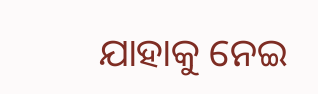ଯାହାକୁ ନେଇ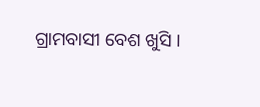ଗ୍ରାମବାସୀ ବେଶ ଖୁସି ।